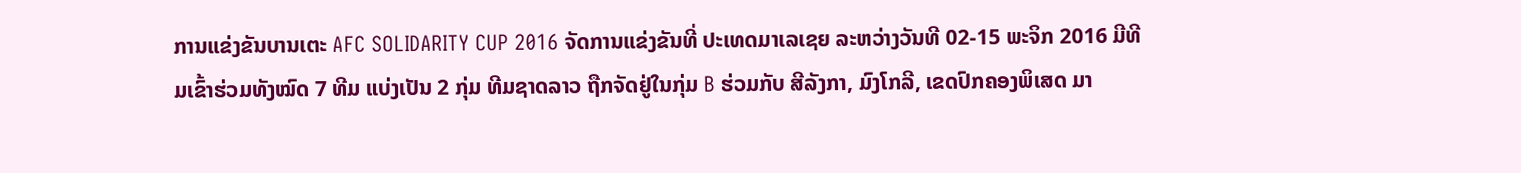ການແຂ່ງຂັນບານເຕະ AFC SOLIDARITY CUP 2016 ຈັດການແຂ່ງຂັນທີ່ ປະເທດມາເລເຊຍ ລະຫວ່າງວັນທີ 02-15 ພະຈິກ 2016 ມີທີມເຂົ້າຮ່ວມທັງໝົດ 7 ທີມ ແບ່ງເປັນ 2 ກຸ່ມ ທີມຊາດລາວ ຖືກຈັດຢູ່ໃນກຸ່ມ B ຮ່ວມກັບ ສີລັງກາ, ມົງໂກລີ, ເຂດປົກຄອງພິເສດ ມາ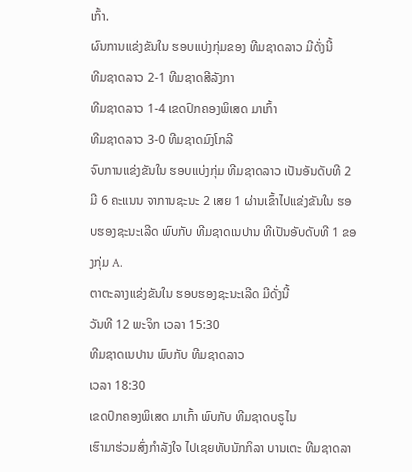ເກົ້າ.
ຜົນການແຂ່ງຂັນໃນ ຮອບແບ່ງກຸ່ມຂອງ ທີມຊາດລາວ ມີດັ່ງນີ້
ທີມຊາດລາວ 2-1 ທີມຊາດສີລັງກາ
ທີມຊາດລາວ 1-4 ເຂດປົກຄອງພິເສດ ມາເກົ້າ
ທີມຊາດລາວ 3-0 ທີມຊາດມົງໂກລີ
ຈົບການແຂ່ງຂັນໃນ ຮອບແບ່ງກຸ່ມ ທີມຊາດລາວ ເປັນອັນດັບທີ 2 ມີ 6 ຄະແນນ ຈາການຊະນະ 2 ເສຍ 1 ຜ່ານເຂົ້າໄປແຂ່ງຂັນໃນ ຮອບຮອງຊະນະເລີດ ພົບກັບ ທີມຊາດເນປານ ທີເປັນອັບດັບທີ 1 ຂອງກຸ່ມ A.
ຕາຕະລາງແຂ່ງຂັນໃນ ຮອບຮອງຊະນະເລີດ ມີດັ່ງນີ້
ວັນທີ 12 ພະຈິກ ເວລາ 15:30
ທີມຊາດເນປານ ພົບກັບ ທີມຊາດລາວ
ເວລາ 18:30
ເຂດປົກຄອງພິເສດ ມາເກົ້າ ພົບກັບ ທີມຊາດບຣູໄນ
ເຮົາມາຮ່ວມສົ່ງກຳລັງໃຈ ໄປເຊຍທັບນັກກິລາ ບານເຕະ ທີມຊາດລາ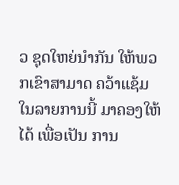ວ ຊຸດໃຫຍ່ນຳກັນ ໃຫ້ພວກເຂົາສາມາດ ຄວ້າແຊ້ມໃນລາຍການນີ້ ມາຄອງໃຫ້ໄດ້ ເພື່ອເປັນ ການ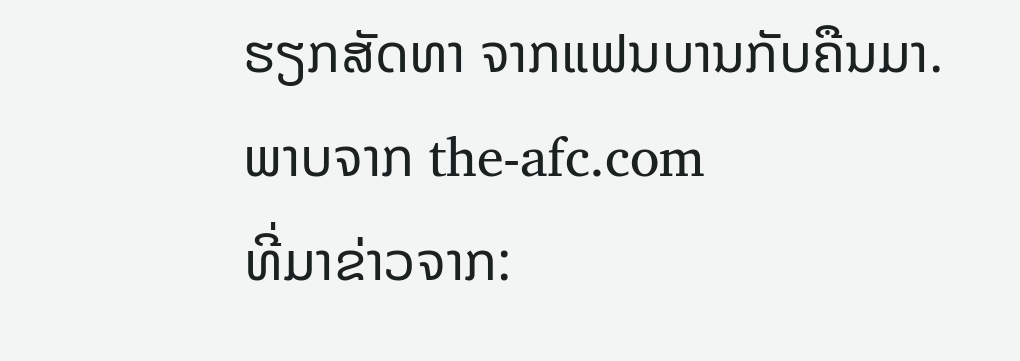ຮຽກສັດທາ ຈາກແຟນບານກັບຄືນມາ.
ພາບຈາກ the-afc.com
ທີ່ມາຂ່າວຈາກ: